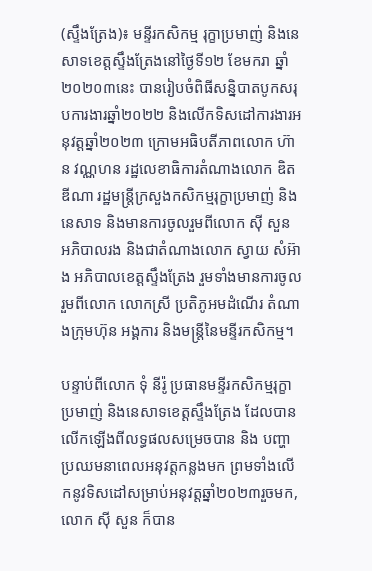(ស្ទឹងត្រែង)៖ មន្ទីរកសិកម្ម រុក្ខាប្រមាញ់ និងនេសាទខេត្តស្ទឹងត្រែងនៅថ្ងៃទី១២ ខែមករា ឆ្នាំ២០២០៣នេះ បានរៀបចំពិធីសន្និបាតបូកសរុបការងារឆ្នាំ២០២២ និងលើកទិសដៅការងារអនុវត្តឆ្នាំ២០២៣ ក្រោមអធិបតីភាពលោក ហ៊ាន វណ្ណហន រដ្ឋលេខាធិការតំណាងលោក ឌិត ឌីណា រដ្ឋមន្ត្រីក្រសួងកសិកម្មរុក្ខាប្រមាញ់ និងនេសាទ និងមានការចូលរួមពីលោក ស៊ី សួន អភិបាលរង និងជាតំណាងលោក ស្វាយ សំអ៊ាង អភិបាលខេត្តស្ទឹងត្រែង រួមទាំងមានការចូលរួមពីលោក លោកស្រី ប្រតិភូអមដំណើរ តំណាងក្រុមហ៊ុន អង្គការ និងមន្ត្រីនៃមន្ទីរកសិកម្ម។

បន្ទាប់ពីលោក ទុំ នីរ៉ូ ប្រធានមន្ទីរកសិកម្មរុក្ខាប្រមាញ់ និងនេសាទខេត្តស្ទឹងត្រែង ដែលបានលើកឡើងពីលទ្ធផលសម្រេចបាន និង បញ្ហាប្រឈមនាពេលអនុវត្តកន្លងមក ព្រមទាំងលើកនូវទិសដៅសម្រាប់អនុវត្តឆ្នាំ២០២៣រួចមក, លោក ស៊ី សួន ក៏បាន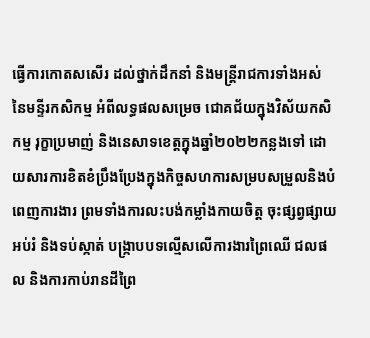ធ្វើការកោតសសើរ ដល់ថ្នាក់ដឹកនាំ និងមន្រ្តីរាជការទាំងអស់ នៃមន្ទីរកសិកម្ម អំពីលទ្ធផលសម្រេច ជោគជ័យក្នុងវិស័យកសិកម្ម រុក្ខាប្រមាញ់ និងនេសាទខេត្តក្នុងឆ្នាំ២០២២កន្លងទៅ ដោយសារការខិតខំប្រឹងប្រែងក្នុងកិច្ចសហការសម្របសម្រួលនិងបំពេញការងារ ព្រមទាំងការលះបង់កម្លាំងកាយចិត្ត ចុះផ្សព្វផ្សាយ អប់រំ និងទប់ស្កាត់ បង្ក្រាបបទល្មើសលើការងារព្រៃឈើ ជលផល និងការកាប់រានដីព្រៃ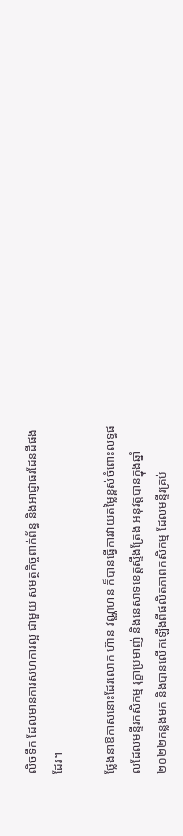លិចទឹក ដែលមានការសហការល្អ ជាមួយ សមត្ថកិច្ចពាក់ព័ន្ធ និងអាជ្ញាធរដែនដីផងដែរ។

ថ្លែងនាឱកាសនោះដែរលោក ហ៊ាន វណ្ណហន ក៏បានធ្វើការវាយតម្លៃខ្ពស់ចំពោះលទ្ធផលដែលមន្ទីរកសិកម្ម រុក្ខាប្រមាញ់ និងនេសាទខេត្តស្ទឹងត្រែង អនុវត្តបានក្នុងឆ្នាំ២០២២កន្លងមក និងបានលើកឡើងពីផលិតភាពកសិកម្ម ដែលមន្ទីរគ្រប់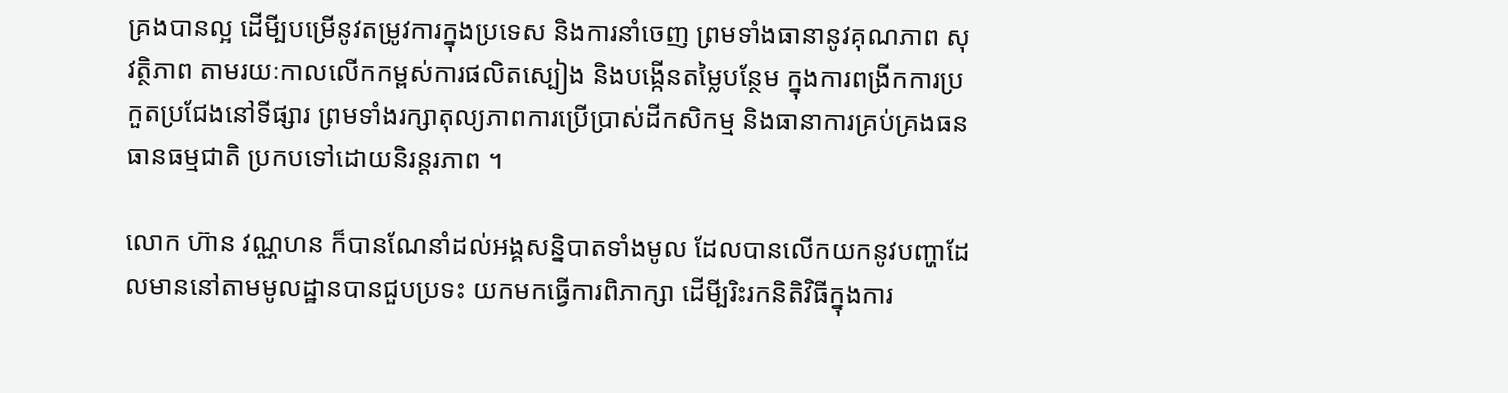គ្រងបានល្អ ដើមី្បបម្រើនូវតម្រូវការក្នុងប្រទេស និងការនាំចេញ ព្រមទាំងធានានូវគុណភាព សុវត្ថិភាព តាមរយៈកាលលើកកម្ពស់ការផលិតស្បៀង និងបង្កើនតម្លៃបន្ថែម ក្នុងការពង្រីកការប្រកួតប្រជែងនៅទីផ្សារ ព្រមទាំងរក្សាតុល្យភាពការប្រើប្រាស់ដីកសិកម្ម និងធានាការគ្រប់គ្រងធនធានធម្មជាតិ ប្រកបទៅដោយនិរន្តរភាព ។

លោក ហ៊ាន វណ្ណហន ក៏បានណែនាំដល់អង្គសន្និបាតទាំងមូល ដែលបានលើកយកនូវបញ្ហាដែលមាននៅតាមមូលដ្ឋានបានជួបប្រទះ យកមកធ្វើការពិភាក្សា ដើមី្បរិះរកនិតិវិធីក្នុងការ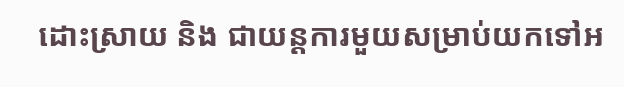ដោះស្រាយ និង ជាយន្តការមួយសម្រាប់យកទៅអ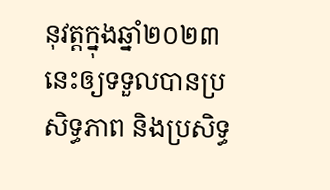នុវត្តក្នុងឆ្នាំ២០២៣នេះឲ្យទទួលបានប្រសិទ្ធភាព និងប្រសិទ្ធ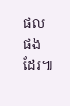ផលផងដែរ៕